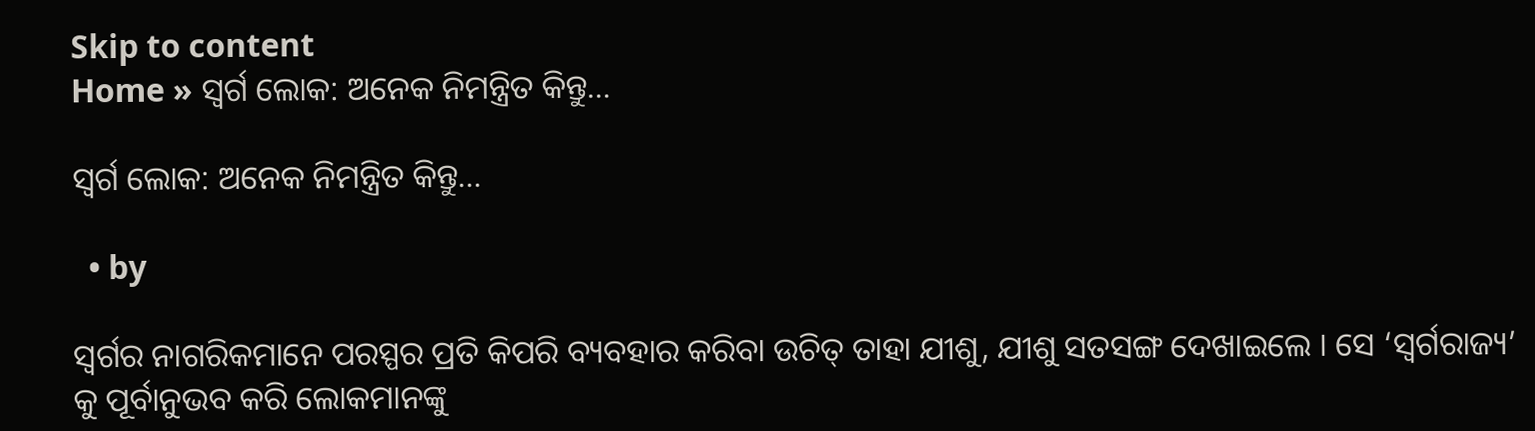Skip to content
Home » ସ୍ୱର୍ଗ ଲୋକ: ଅନେକ ନିମନ୍ତ୍ରିତ କିନ୍ତୁ…

ସ୍ୱର୍ଗ ଲୋକ: ଅନେକ ନିମନ୍ତ୍ରିତ କିନ୍ତୁ…

  • by

ସ୍ୱର୍ଗର ନାଗରିକମାନେ ପରସ୍ପର ପ୍ରତି କିପରି ବ୍ୟବହାର କରିବା ଉଚିତ୍ ତାହା ଯୀଶୁ, ଯୀଶୁ ସତସଙ୍ଗ ଦେଖାଇଲେ । ସେ ‘ସ୍ୱର୍ଗରାଜ୍ୟ’ କୁ ପୂର୍ବାନୁଭବ କରି ଲୋକମାନଙ୍କୁ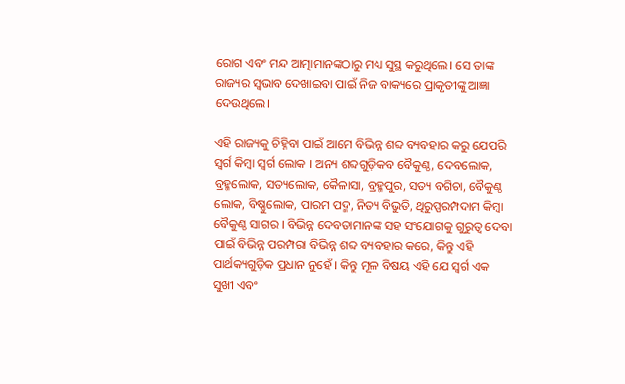ରୋଗ ଏବଂ ମନ୍ଦ ଆତ୍ମାମାନଙ୍କଠାରୁ ମଧ୍ୟ ସୁସ୍ଥ କରୁଥିଲେ। ସେ ତାଙ୍କ ରାଜ୍ୟର ସ୍ୱଭାବ ଦେଖାଇବା ପାଇଁ ନିଜ ବାକ୍ୟରେ ପ୍ରାକୃତୀଙ୍କୁ ଆଜ୍ଞା ଦେଉଥିଲେ।

ଏହି ରାଜ୍ୟକୁ ଚିହ୍ନିବା ପାଇଁ ଆମେ ବିଭିନ୍ନ ଶବ୍ଦ ବ୍ୟବହାର କରୁ ଯେପରି ସ୍ୱର୍ଗ କିମ୍ବା ସ୍ୱର୍ଗ ଲୋକ । ଅନ୍ୟ ଶବ୍ଦଗୁଡ଼ିକବ ବୈକୁଣ୍ଠ, ଦେବଲୋକ, ବ୍ରହ୍ମଲୋକ, ସତ୍ୟଲୋକ, କୈଳାସା, ବ୍ରହ୍ମପୁର, ସତ୍ୟ ବଗିଚା, ବୈକୁଣ୍ଠ ଲୋକ, ବିଷ୍ଣୁଲୋକ, ପାରମ ପଦ୍ମ, ନିତ୍ୟ ବିଭୁତି, ଥିରୁପ୍ପରମ୍ପଦାମ କିମ୍ବା ବୈକୁଣ୍ଠ ସାଗର । ବିଭିନ୍ନ ଦେବତାମାନଙ୍କ ସହ ସଂଯୋଗକୁ ଗୁରୁତ୍ୱ ଦେବା ପାଇଁ ବିଭିନ୍ନ ପରମ୍ପରା ବିଭିନ୍ନ ଶବ୍ଦ ବ୍ୟବହାର କରେ, କିନ୍ତୁ ଏହି ପାର୍ଥକ୍ୟଗୁଡ଼ିକ ପ୍ରଧାନ ନୁହେଁ । କିନ୍ତୁ ମୂଳ ବିଷୟ ଏହି ଯେ ସ୍ୱର୍ଗ ଏକ ସୁଖୀ ଏବଂ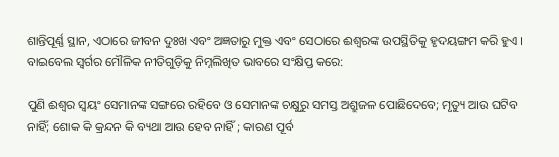ଶାନ୍ତିପୂର୍ଣ୍ଣ ସ୍ଥାନ, ଏଠାରେ ଜୀବନ ଦୁଃଖ ଏବଂ ଅଜ୍ଞତାରୁ ମୁକ୍ତ ଏବଂ ସେଠାରେ ଈଶ୍ଵରଙ୍କ ଉପସ୍ଥିତିକୁ ହୃଦୟଙ୍ଗମ କରି ହୁଏ । ବାଇବେଲ ସ୍ୱର୍ଗର ମୌଳିକ ନୀତିଗୁଡ଼ିକୁ ନିମ୍ନଲିଖିତ ଭାବରେ ସଂକ୍ଷିପ୍ତ କରେ:

ପୁଣି ଈଶ୍ଵର ସ୍ଵୟଂ ସେମାନଙ୍କ ସଙ୍ଗରେ ରହିବେ ଓ ସେମାନଙ୍କ ଚକ୍ଷୁରୁ ସମସ୍ତ ଅଶ୍ରୁଜଳ ପୋଛିଦେବେ; ମୃତ୍ୟୁ ଆଉ ଘଟିବ ନାହିଁ; ଶୋକ କି କ୍ରନ୍ଦନ କି ବ୍ୟଥା ଆଉ ହେବ ନାହିଁ ; କାରଣ ପୂର୍ବ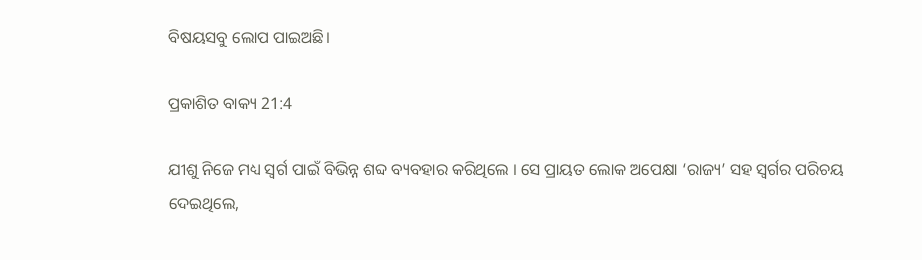ବିଷୟସବୁ ଲୋପ ପାଇଅଛି।

ପ୍ରକାଶିତ ବାକ୍ୟ 21:4

ଯୀଶୁ ନିଜେ ମଧ୍ୟ ସ୍ୱର୍ଗ ପାଇଁ ବିଭିନ୍ନ ଶବ୍ଦ ବ୍ୟବହାର କରିଥିଲେ । ସେ ପ୍ରାୟତ ଲୋକ ଅପେକ୍ଷା ‘ରାଜ୍ୟ’ ସହ ସ୍ୱର୍ଗର ପରିଚୟ ଦେଇଥିଲେ,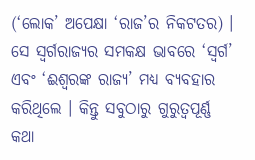(‘ଲୋକ’ ଅପେକ୍ଷା ‘ରାଜ’ର ନିକଟତର) । ସେ ସ୍ୱର୍ଗରାଜ୍ୟର ସମକକ୍ଷ ଭାବରେ ‘ସ୍ୱର୍ଗ’ ଏବଂ ‘ଈଶ୍ଵରଙ୍କ ରାଜ୍ୟ’ ମଧ୍ୟ ବ୍ୟବହାର କରିଥିଲେ । କିନ୍ତୁ ସବୁଠାରୁ ଗୁରୁତ୍ୱପୂର୍ଣ୍ଣ କଥା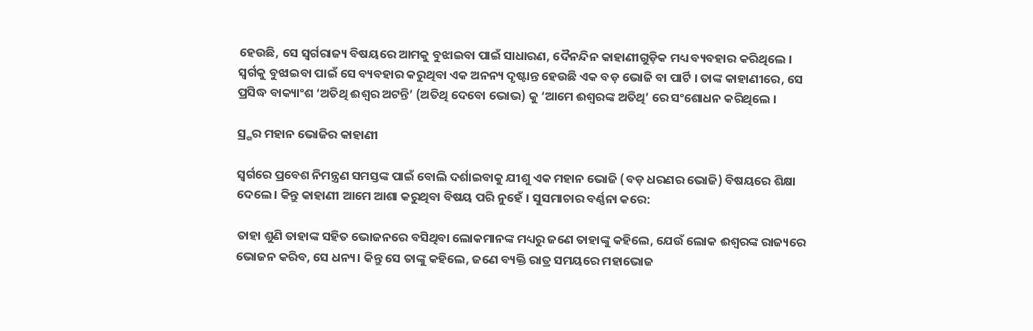ହେଉଛି, ସେ ସ୍ୱର୍ଗରାଜ୍ୟ ବିଷୟରେ ଆମକୁ ବୁଝାଇବା ପାଇଁ ସାଧାରଣ, ଦୈନନ୍ଦିନ କାହାଣୀଗୁଡ଼ିକ ମଧ୍ୟ ବ୍ୟବହାର କରିଥିଲେ । ସ୍ୱର୍ଗକୁ ବୁଝାଇବା ପାଇଁ ସେ ବ୍ୟବହାର କରୁଥିବା ଏକ ଅନନ୍ୟ ଦୃଷ୍ଟାନ୍ତ ହେଉଛି ଏକ ବଡ଼ ଭୋଜି ବା ପାର୍ଟି । ତାଙ୍କ କାହାଣୀରେ, ସେ ପ୍ରସିଦ୍ଧ ବାକ୍ୟାଂଶ ‘ଅତିଥି ଈଶ୍ଵର ଅଟନ୍ତି’ (ଅତିଥି ଦେବୋ ଭୋଭ) କୁ ‘ଆମେ ଈଶ୍ଵରଙ୍କ ଅତିଥି’ ରେ ସଂଶୋଧନ କରିଥିଲେ ।

ସ୍ର୍ଗର ମହାନ ଭୋଜିର କାହାଣୀ

ସ୍ୱର୍ଗରେ ପ୍ରବେଶ ନିମନ୍ତ୍ରଣ ସମସ୍ତଙ୍କ ପାଇଁ ବୋଲି ଦର୍ଶାଇବାକୁ ଯୀଶୁ ଏକ ମହାନ ଭୋଜି (ବଡ଼ ଧରଣର ଭୋଜି) ବିଷୟରେ ଶିକ୍ଷା ଦେଲେ । କିନ୍ତୁ କାହାଣୀ ଆମେ ଆଶା କରୁଥିବା ବିଷୟ ପରି ନୁହେଁ । ସୁସମାଚାର ବର୍ଣ୍ଣନା କରେ:

ତାହା ଶୁଣି ତାହାଙ୍କ ସହିତ ଭୋଜନରେ ବସିଥିବା ଲୋକମାନଙ୍କ ମଧ୍ୟରୁ ଜଣେ ତାହାଙ୍କୁ କହିଲେ, ଯେଉଁ ଲୋକ ଈଶ୍ଵରଙ୍କ ରାଜ୍ୟରେ ଭୋଜନ କରିବ, ସେ ଧନ୍ୟ। କିନ୍ତୁ ସେ ତାଙ୍କୁ କହିଲେ, ଜଣେ ବ୍ୟକ୍ତି ରାତ୍ର ସମୟରେ ମହାଭୋଜ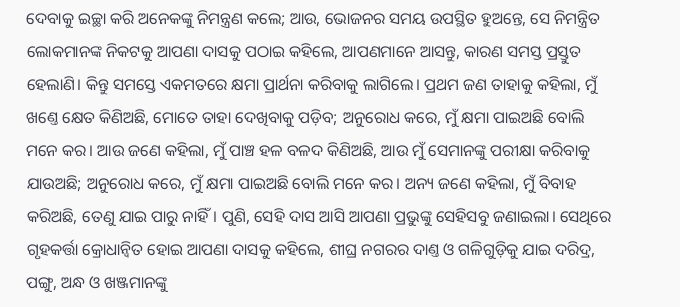ଦେବାକୁ ଇଚ୍ଛା କରି ଅନେକଙ୍କୁ ନିମନ୍ତ୍ରଣ କଲେ; ଆଉ, ଭୋଜନର ସମୟ ଉପସ୍ଥିତ ହୁଅନ୍ତେ, ସେ ନିମନ୍ତ୍ରିତ ଲୋକମାନଙ୍କ ନିକଟକୁ ଆପଣା ଦାସକୁ ପଠାଇ କହିଲେ, ଆପଣମାନେ ଆସନ୍ତୁ, କାରଣ ସମସ୍ତ ପ୍ରସ୍ତୁତ ହେଲାଣି। କିନ୍ତୁ ସମସ୍ତେ ଏକମତରେ କ୍ଷମା ପ୍ରାର୍ଥନା କରିବାକୁ ଲାଗିଲେ। ପ୍ରଥମ ଜଣ ତାହାକୁ କହିଲା, ମୁଁ ଖଣ୍ତେ କ୍ଷେତ କିଣିଅଛି, ମୋତେ ତାହା ଦେଖିବାକୁ ପଡ଼ିବ; ଅନୁରୋଧ କରେ, ମୁଁ କ୍ଷମା ପାଇଅଛି ବୋଲି ମନେ କର। ଆଉ ଜଣେ କହିଲା, ମୁଁ ପାଞ୍ଚ ହଳ ବଳଦ କିଣିଅଛି, ଆଉ ମୁଁ ସେମାନଙ୍କୁ ପରୀକ୍ଷା କରିବାକୁ ଯାଉଅଛି; ଅନୁରୋଧ କରେ, ମୁଁ କ୍ଷମା ପାଇଅଛି ବୋଲି ମନେ କର। ଅନ୍ୟ ଜଣେ କହିଲା, ମୁଁ ବିବାହ କରିଅଛି, ତେଣୁ ଯାଇ ପାରୁ ନାହିଁ। ପୁଣି, ସେହି ଦାସ ଆସି ଆପଣା ପ୍ରଭୁଙ୍କୁ ସେହିସବୁ ଜଣାଇଲା। ସେଥିରେ ଗୃହକର୍ତ୍ତା କ୍ରୋଧାନ୍ଵିତ ହୋଇ ଆପଣା ଦାସକୁ କହିଲେ, ଶୀଘ୍ର ନଗରର ଦାଣ୍ତ ଓ ଗଳିଗୁଡ଼ିକୁ ଯାଇ ଦରିଦ୍ର, ପଙ୍ଗୁ, ଅନ୍ଧ ଓ ଖଞ୍ଜମାନଙ୍କୁ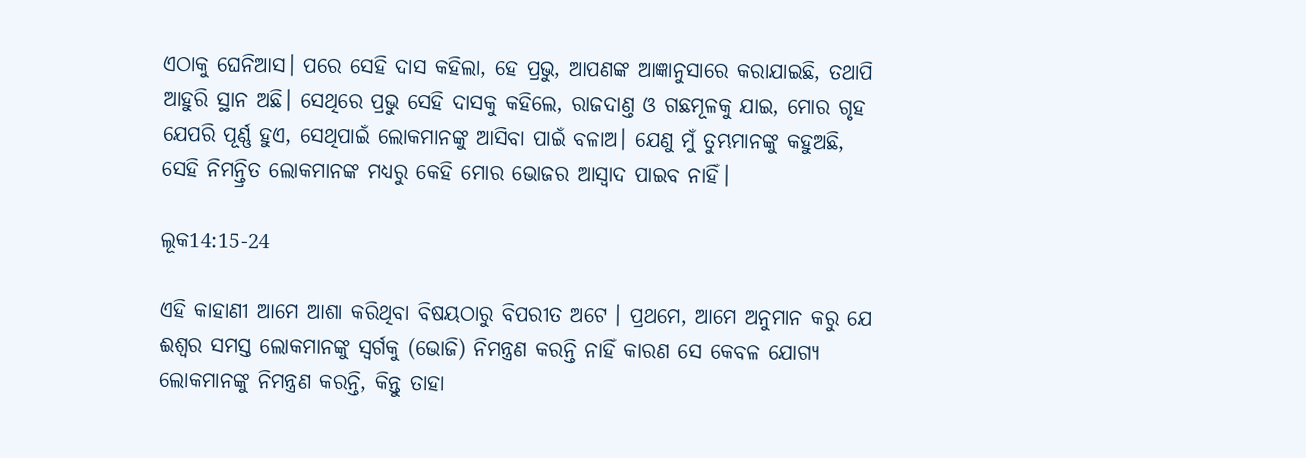ଏଠାକୁ ଘେନିଆସ। ପରେ ସେହି ଦାସ କହିଲା, ହେ ପ୍ରଭୁ, ଆପଣଙ୍କ ଆଜ୍ଞାନୁସାରେ କରାଯାଇଛି, ତଥାପି ଆହୁରି ସ୍ଥାନ ଅଛି। ସେଥିରେ ପ୍ରଭୁ ସେହି ଦାସକୁ କହିଲେ, ରାଜଦାଣ୍ତ ଓ ଗଛମୂଳକୁ ଯାଇ, ମୋର ଗୃହ ଯେପରି ପୂର୍ଣ୍ଣ ହୁଏ, ସେଥିପାଇଁ ଲୋକମାନଙ୍କୁ ଆସିବା ପାଇଁ ବଳାଅ। ଯେଣୁ ମୁଁ ତୁମ୍ଭମାନଙ୍କୁ କହୁଅଛି, ସେହି ନିମନ୍ତ୍ରିତ ଲୋକମାନଙ୍କ ମଧ୍ୟରୁ କେହି ମୋର ଭୋଜର ଆସ୍ଵାଦ ପାଇବ ନାହିଁ।

ଲୂକ14:15-24

ଏହି କାହାଣୀ ଆମେ ଆଶା କରିଥିବା ବିଷୟଠାରୁ ବିପରୀତ ଅଟେ । ପ୍ରଥମେ, ଆମେ ଅନୁମାନ କରୁ ଯେ ଈଶ୍ଵର ସମସ୍ତ ଲୋକମାନଙ୍କୁ ସ୍ୱର୍ଗକୁ (ଭୋଜି) ନିମନ୍ତ୍ରଣ କରନ୍ତି ନାହିଁ କାରଣ ସେ କେବଳ ଯୋଗ୍ୟ ଲୋକମାନଙ୍କୁ ନିମନ୍ତ୍ରଣ କରନ୍ତି, କିନ୍ତୁ ତାହା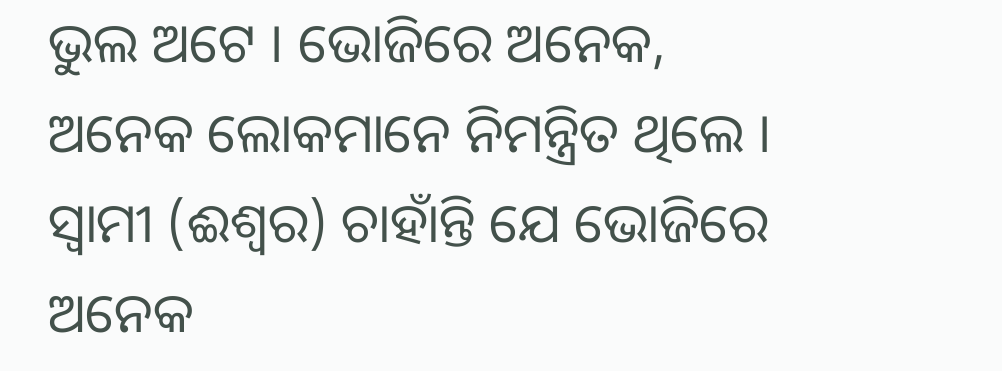ଭୁଲ ଅଟେ । ଭୋଜିରେ ଅନେକ, ଅନେକ ଲୋକମାନେ ନିମନ୍ତ୍ରିତ ଥିଲେ । ସ୍ଵାମୀ (ଈଶ୍ଵର) ଚାହାଁନ୍ତି ଯେ ଭୋଜିରେ ଅନେକ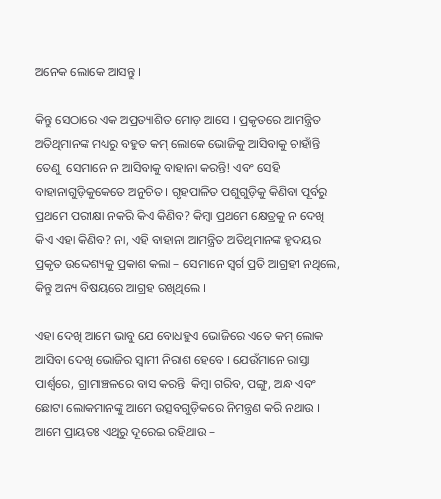ଅନେକ ଲୋକେ ଆସନ୍ତୁ ।

କିନ୍ତୁ ସେଠାରେ ଏକ ଅପ୍ରତ୍ୟାଶିତ ମୋଡ଼ ଆସେ । ପ୍ରକୃତରେ ଆମନ୍ତ୍ରିତ ଅତିଥିମାନଙ୍କ ମଧ୍ୟରୁ ବହୁତ କମ୍ ଲୋକେ ଭୋଜିକୁ ଆସିବାକୁ ଚାହାଁନ୍ତି ତେଣୁ  ସେମାନେ ନ ଆସିବାକୁ ବାହାନା କରନ୍ତି! ଏବଂ ସେହି ବାହାନାଗୁଡ଼ିକୁକେତେ ଅନୁଚିତ । ଗୃହପାଳିତ ପଶୁଗୁଡ଼ିକୁ କିଣିବା ପୂର୍ବରୁ ପ୍ରଥମେ ପରୀକ୍ଷା ନକରି କିଏ କିଣିବ? କିମ୍ବା ପ୍ରଥମେ କ୍ଷେତ୍ରକୁ ନ ଦେଖି କିଏ ଏହା କିଣିବ? ନା, ଏହି ବାହାନା ଆମନ୍ତ୍ରିତ ଅତିଥିମାନଙ୍କ ହୃଦୟର ପ୍ରକୃତ ଉଦ୍ଦେଶ୍ୟକୁ ପ୍ରକାଶ କଲା – ସେମାନେ ସ୍ୱର୍ଗ ପ୍ରତି ଆଗ୍ରହୀ ନଥିଲେ, କିନ୍ତୁ ଅନ୍ୟ ବିଷୟରେ ଆଗ୍ରହ ରଖିଥିଲେ ।

ଏହା ଦେଖି ଆମେ ଭାବୁ ଯେ ବୋଧହୁଏ ଭୋଜିରେ ଏତେ କମ୍ ଲୋକ ଆସିବା ଦେଖି ଭୋଜିର ସ୍ଵାମୀ ନିରାଶ ହେବେ । ଯେଉଁମାନେ ରାସ୍ତା ପାର୍ଶ୍ଵରେ, ଗ୍ରାମାଞ୍ଚଳରେ ବାସ କରନ୍ତି  କିମ୍ବା ଗରିବ, ପଙ୍ଗୁ, ଅନ୍ଧ ଏବଂ ଛୋଟା ଲୋକମାନଙ୍କୁ ଆମେ ଉତ୍ସବଗୁଡ଼ିକରେ ନିମନ୍ତ୍ରଣ କରି ନଥାଉ । ଆମେ ପ୍ରାୟତଃ ଏଥିରୁ ଦୂରେଇ ରହିଥାଉ –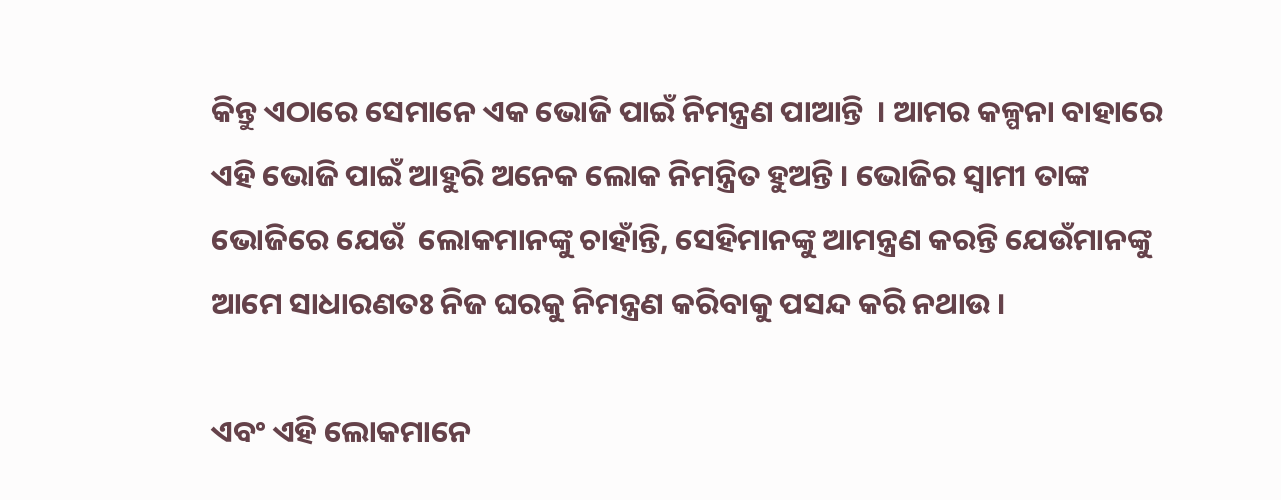କିନ୍ତୁ ଏଠାରେ ସେମାନେ ଏକ ଭୋଜି ପାଇଁ ନିମନ୍ତ୍ରଣ ପାଆନ୍ତି  । ଆମର କଳ୍ପନା ବାହାରେ ଏହି ଭୋଜି ପାଇଁ ଆହୁରି ଅନେକ ଲୋକ ନିମନ୍ତ୍ରିତ ହୁଅନ୍ତି । ଭୋଜିର ସ୍ଵାମୀ ତାଙ୍କ ଭୋଜିରେ ଯେଉଁ  ଲୋକମାନଙ୍କୁ ଚାହାଁନ୍ତି, ସେହିମାନଙ୍କୁ ଆମନ୍ତ୍ରଣ କରନ୍ତି ଯେଉଁମାନଙ୍କୁ ଆମେ ସାଧାରଣତଃ ନିଜ ଘରକୁ ନିମନ୍ତ୍ରଣ କରିବାକୁ ପସନ୍ଦ କରି ନଥାଉ ।

ଏବଂ ଏହି ଲୋକମାନେ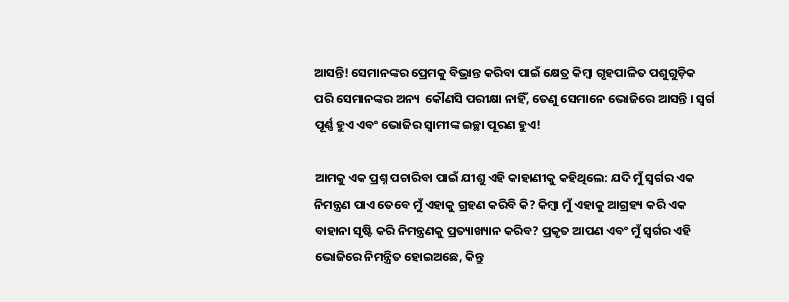ଆସନ୍ତି! ସେମାନଙ୍କର ପ୍ରେମକୁ ବିଭ୍ରାନ୍ତ କରିବା ପାଇଁ କ୍ଷେତ୍ର କିମ୍ବା ଗୃହପାଳିତ ପଶୁଗୁଡ଼ିକ ପରି ସେମାନଙ୍କର ଅନ୍ୟ  କୌଣସି ପରୀକ୍ଷା ନାହିଁ, ତେଣୁ ସେମାନେ ଭୋଜିରେ ଆସନ୍ତି । ସ୍ୱର୍ଗ ପୂର୍ଣ୍ଣ ହୁଏ ଏବଂ ଭୋଜିର ସ୍ଵାମୀଙ୍କ ଇଚ୍ଛା ପୂରଣ ହୁଏ!

ଆମକୁ ଏକ ପ୍ରଶ୍ନ ପଚାରିବା ପାଇଁ ଯୀଶୁ ଏହି କାହାଣୀକୁ କହିଥିଲେ: ଯଦି ମୁଁ ସ୍ୱର୍ଗର ଏକ ନିମନ୍ତ୍ରଣ ପାଏ ତେବେ ମୁଁ ଏହାକୁ ଗ୍ରହଣ କରିବି କି? କିମ୍ବା ମୁଁ ଏହାକୁ ଆଗ୍ରହ୍ୟ କରି ଏକ ବାହାନା ସୃଷ୍ଟି କରି ନିମନ୍ତ୍ରଣକୁ ପ୍ରତ୍ୟାଖ୍ୟାନ କରିବ? ପ୍ରକୃତ ଆପଣ ଏବଂ ମୁଁ ସ୍ୱର୍ଗର ଏହି ଭୋଜିରେ ନିମନ୍ତ୍ରିତ ହୋଇଅଛେ, କିନ୍ତୁ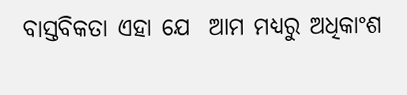ବାସ୍ତବିକତା ଏହା ଯେ  ଆମ ମଧ୍ୟରୁ ଅଧିକାଂଶ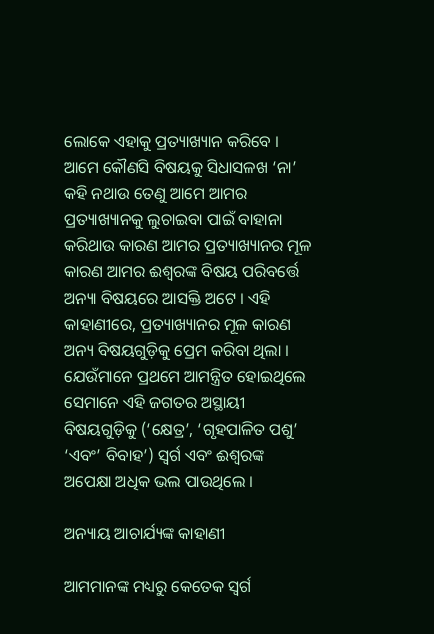ଲୋକେ ଏହାକୁ ପ୍ରତ୍ୟାଖ୍ୟାନ କରିବେ । ଆମେ କୌଣସି ବିଷୟକୁ ସିଧାସଳଖ ‘ନା’ କହି ନଥାଉ ତେଣୁ ଆମେ ଆମର ପ୍ରତ୍ୟାଖ୍ୟାନକୁ ଲୁଚାଇବା ପାଇଁ ବାହାନା କରିଥାଉ କାରଣ ଆମର ପ୍ରତ୍ୟାଖ୍ୟାନର ମୂଳ କାରଣ ଆମର ଈଶ୍ଵରଙ୍କ ବିଷୟ ପରିବର୍ତ୍ତେ ଅନ୍ୟା ବିଷୟରେ ଆସକ୍ତି ଅଟେ । ଏହି କାହାଣୀରେ, ପ୍ରତ୍ୟାଖ୍ୟାନର ମୂଳ କାରଣ ଅନ୍ୟ ବିଷୟଗୁଡ଼ିକୁ ପ୍ରେମ କରିବା ଥିଲା । ଯେଉଁମାନେ ପ୍ରଥମେ ଆମନ୍ତ୍ରିତ ହୋଇଥିଲେ ସେମାନେ ଏହି ଜଗତର ଅସ୍ଥାୟୀ ବିଷୟଗୁଡ଼ିକୁ (‘କ୍ଷେତ୍ର’, ‘ଗୃହପାଳିତ ପଶୁ’ ‘ଏବଂ’ ବିବାହ’) ସ୍ୱର୍ଗ ଏବଂ ଈଶ୍ଵରଙ୍କ ଅପେକ୍ଷା ଅଧିକ ଭଲ ପାଉଥିଲେ ।

ଅନ୍ୟାୟ ଆଚାର୍ଯ୍ୟଙ୍କ କାହାଣୀ

ଆମମାନଙ୍କ ମଧ୍ୟରୁ କେତେକ ସ୍ୱର୍ଗ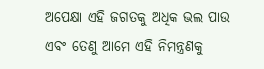ଅପେକ୍ଷା ଏହି ଜଗତକୁ ଅଧିକ ଭଲ ପାଉ ଏବଂ ତେଣୁ ଆମେ ଏହି ନିମନ୍ତ୍ରଣକୁ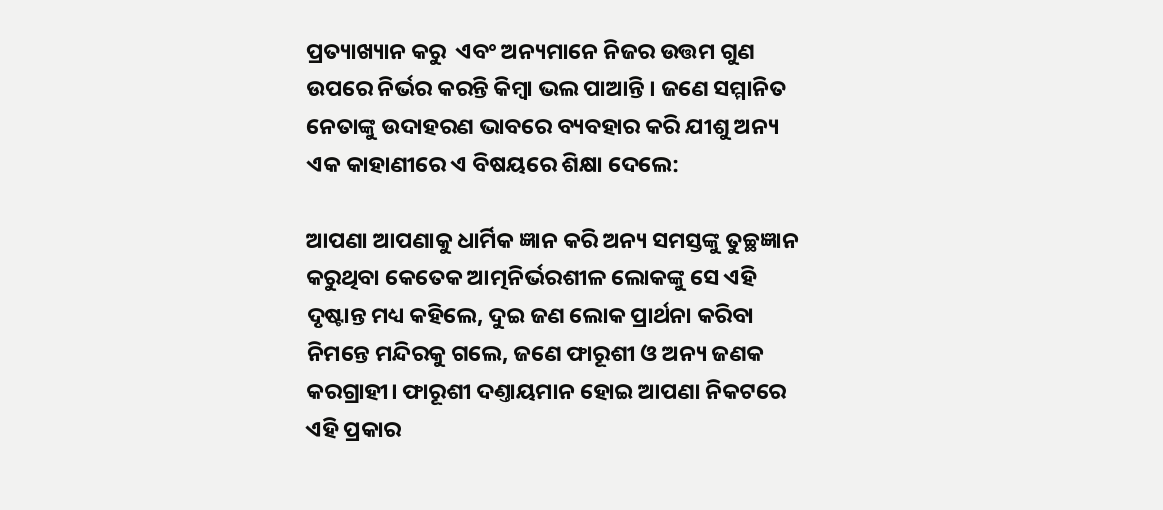ପ୍ରତ୍ୟାଖ୍ୟାନ କରୁ  ଏବଂ ଅନ୍ୟମାନେ ନିଜର ଉତ୍ତମ ଗୁଣ ଉପରେ ନିର୍ଭର କରନ୍ତି କିମ୍ବା ଭଲ ପାଆନ୍ତି । ଜଣେ ସମ୍ମାନିତ ନେତାଙ୍କୁ ଉଦାହରଣ ଭାବରେ ବ୍ୟବହାର କରି ଯୀଶୁ ଅନ୍ୟ ଏକ କାହାଣୀରେ ଏ ବିଷୟରେ ଶିକ୍ଷା ଦେଲେ:

ଆପଣା ଆପଣାକୁ ଧାର୍ମିକ ଜ୍ଞାନ କରି ଅନ୍ୟ ସମସ୍ତଙ୍କୁ ତୁଚ୍ଛଜ୍ଞାନ କରୁଥିବା କେତେକ ଆତ୍ମନିର୍ଭରଶୀଳ ଲୋକଙ୍କୁ ସେ ଏହି ଦୃଷ୍ଟାନ୍ତ ମଧ୍ୟ କହିଲେ, ଦୁଇ ଜଣ ଲୋକ ପ୍ରାର୍ଥନା କରିବା ନିମନ୍ତେ ମନ୍ଦିରକୁ ଗଲେ, ଜଣେ ଫାରୂଶୀ ଓ ଅନ୍ୟ ଜଣକ କରଗ୍ରାହୀ। ଫାରୂଶୀ ଦଣ୍ତାୟମାନ ହୋଇ ଆପଣା ନିକଟରେ ଏହି ପ୍ରକାର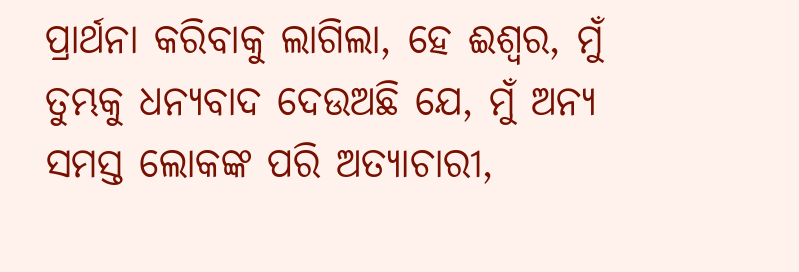ପ୍ରାର୍ଥନା କରିବାକୁ ଲାଗିଲା, ହେ ଈଶ୍ଵର, ମୁଁ ତୁମ୍ଭକୁ ଧନ୍ୟବାଦ ଦେଉଅଛି ଯେ, ମୁଁ ଅନ୍ୟ ସମସ୍ତ ଲୋକଙ୍କ ପରି ଅତ୍ୟାଚାରୀ,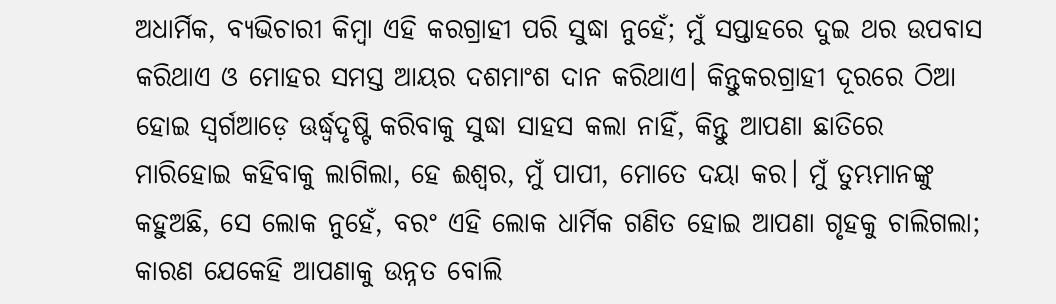ଅଧାର୍ମିକ, ବ୍ୟଭିଚାରୀ କିମ୍ଵା ଏହି କରଗ୍ରାହୀ ପରି ସୁଦ୍ଧା ନୁହେଁ; ମୁଁ ସପ୍ତାହରେ ଦୁଇ ଥର ଉପବାସ କରିଥାଏ ଓ ମୋହର ସମସ୍ତ ଆୟର ଦଶମାଂଶ ଦାନ କରିଥାଏ। କିନ୍ତୁକରଗ୍ରାହୀ ଦୂରରେ ଠିଆ ହୋଇ ସ୍ଵର୍ଗଆଡ଼େ ଊର୍ଦ୍ଧ୍ଵଦୃଷ୍ଟି କରିବାକୁ ସୁଦ୍ଧା ସାହସ କଲା ନାହିଁ, କିନ୍ତୁ ଆପଣା ଛାତିରେ ମାରିହୋଇ କହିବାକୁ ଲାଗିଲା, ହେ ଈଶ୍ଵର, ମୁଁ ପାପୀ, ମୋତେ ଦୟା କର। ମୁଁ ତୁମ୍ଭମାନଙ୍କୁ କହୁଅଛି, ସେ ଲୋକ ନୁହେଁ, ବରଂ ଏହି ଲୋକ ଧାର୍ମିକ ଗଣିତ ହୋଇ ଆପଣା ଗୃହକୁ ଚାଲିଗଲା; କାରଣ ଯେକେହି ଆପଣାକୁ ଉନ୍ନତ ବୋଲି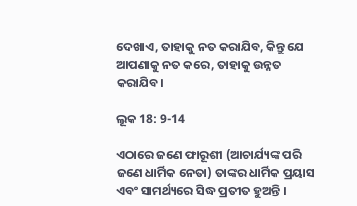ଦେଖାଏ, ତାହାକୁ ନତ କରାଯିବ, କିନ୍ତୁ ଯେ ଆପଣାକୁ ନତ କରେ, ତାହାକୁ ଉନ୍ନତ କରାଯିବ।

ଲୂକ 18: 9-14

ଏଠାରେ ଜଣେ ଫାରୂଶୀ (ଆଚାର୍ଯ୍ୟଙ୍କ ପରି ଜଣେ ଧାର୍ମିକ ନେତା) ତାଙ୍କର ଧାର୍ମିକ ପ୍ରୟାସ ଏବଂ ସାମର୍ଥ୍ୟରେ ସିଦ୍ଧ ପ୍ରତୀତ ହୁଅନ୍ତି ।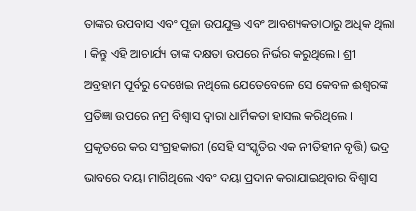ତାଙ୍କର ଉପବାସ ଏବଂ ପୂଜା ଉପଯୁକ୍ତ ଏବଂ ଆବଶ୍ୟକତାଠାରୁ ଅଧିକ ଥିଲା । କିନ୍ତୁ ଏହି ଆଚାର୍ଯ୍ୟ ତାଙ୍କ ଦକ୍ଷତା ଉପରେ ନିର୍ଭର କରୁଥିଲେ। ଶ୍ରୀ ଅବ୍ରହାମ ପୂର୍ବରୁ ଦେଖେଇ ନଥିଲେ ଯେତେବେଳେ ସେ କେବଳ ଈଶ୍ଵରଙ୍କ ପ୍ରତିଜ୍ଞା ଉପରେ ନମ୍ର ବିଶ୍ୱାସ ଦ୍ୱାରା ଧାର୍ମିକତା ହାସଲ କରିଥିଲେ । ପ୍ରକୃତରେ କର ସଂଗ୍ରହକାରୀ (ସେହି ସଂସ୍କୃତିର ଏକ ନୀତିହୀନ ବୃତ୍ତି) ଭଦ୍ର ଭାବରେ ଦୟା ମାଗିଥିଲେ ଏବଂ ଦୟା ପ୍ରଦାନ କରାଯାଇଥିବାର ବିଶ୍ୱାସ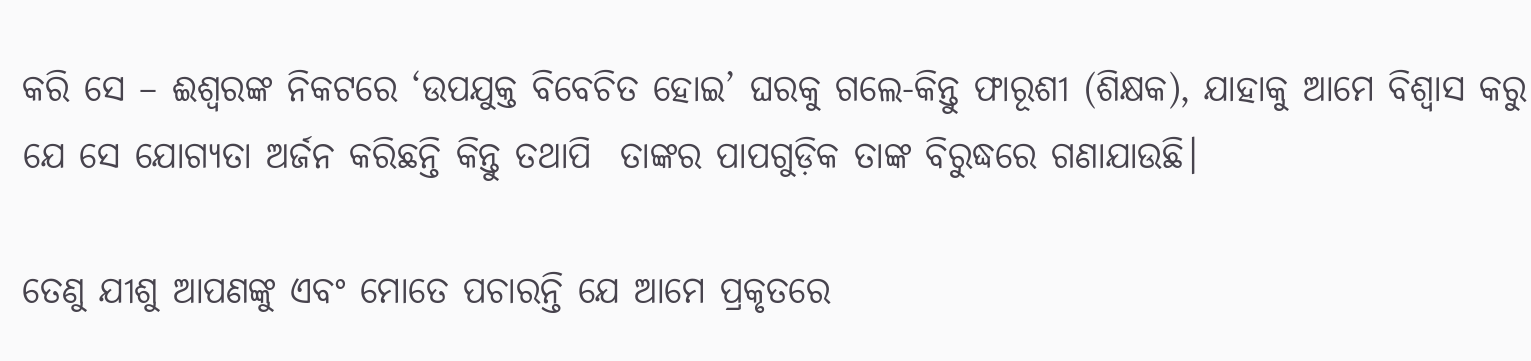କରି ସେ – ଈଶ୍ଵରଙ୍କ ନିକଟରେ ‘ଉପଯୁକ୍ତ ବିବେଚିତ ହୋଇ’ ଘରକୁ ଗଲେ-କିନ୍ତୁ ଫାରୂଶୀ (ଶିକ୍ଷକ), ଯାହାକୁ ଆମେ ବିଶ୍ଵାସ କରୁ ଯେ ସେ ଯୋଗ୍ୟତା ଅର୍ଜନ କରିଛନ୍ତି କିନ୍ତୁ ତଥାପି  ତାଙ୍କର ପାପଗୁଡ଼ିକ ତାଙ୍କ ବିରୁଦ୍ଧରେ ଗଣାଯାଉଛି।

ତେଣୁ ଯୀଶୁ ଆପଣଙ୍କୁ ଏବଂ ମୋତେ ପଚାରନ୍ତି ଯେ ଆମେ ପ୍ରକୃତରେ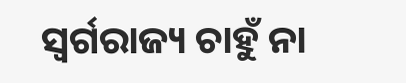ସ୍ୱର୍ଗରାଜ୍ୟ ଚାହୁଁ ନା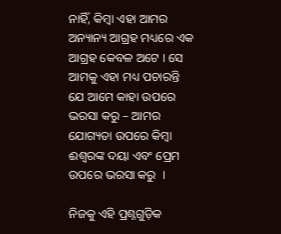ନାହିଁ, କିମ୍ବା ଏହା ଆମର ଅନ୍ୟାନ୍ୟ ଆଗ୍ରହ ମଧ୍ୟରେ ଏକ ଆଗ୍ରହ କେବଳ ଅଟେ । ସେ ଆମକୁ ଏହା ମଧ୍ୟ ପଚାରନ୍ତି ଯେ ଆମେ କାହା ଉପରେ ଭରସା କରୁ – ଆମର ଯୋଗ୍ୟତା ଉପରେ କିମ୍ବା ଈଶ୍ଵରଙ୍କ ଦୟା ଏବଂ ପ୍ରେମ ଉପରେ ଭରସା କରୁ  ।

ନିଜକୁ ଏହି ପ୍ରଶ୍ନଗୁଡ଼ିକ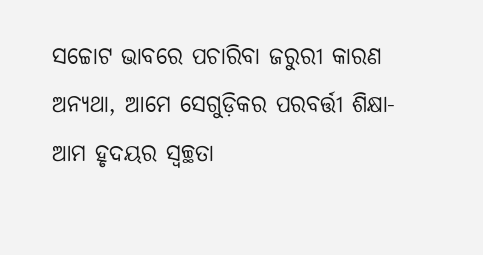ସଚ୍ଚୋଟ ଭାବରେ ପଚାରିବା ଜରୁରୀ କାରଣ ଅନ୍ୟଥା, ଆମେ ସେଗୁଡ଼ିକର ପରବର୍ତ୍ତୀ ଶିକ୍ଷା- ଆମ ହୃଦୟର ସ୍ୱଚ୍ଛତା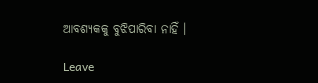ଆବଶ୍ୟକକୁ ବୁଝିପାରିବା ନାହିଁ ।

Leave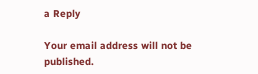a Reply

Your email address will not be published.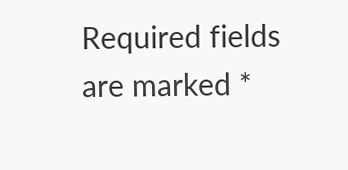Required fields are marked *